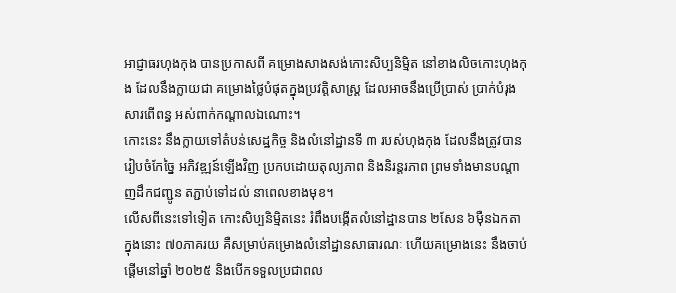អាជ្ញាធរហុងកុង បានប្រកាសពី គម្រោងសាងសង់កោះសិប្បនិម្មិត នៅខាងលិចកោះហុងកុង ដែលនឹងក្លាយជា គម្រោងថ្លៃបំផុតក្នុងប្រវត្តិសាស្រ្ត ដែលអាចនឹងប្រើប្រាស់ ប្រាក់បំរុងសារពើពន្ធ អស់ពាក់កណ្តាលឯណោះ។
កោះនេះ នឹងក្លាយទៅតំបន់សេដ្ឋកិច្ច និងលំនៅដ្ឋានទី ៣ របស់ហុងកុង ដែលនឹងត្រូវបានរៀបចំកែច្នៃ អភិវឌ្ឍន៍ឡើងវិញ ប្រកបដោយតុល្យភាព និងនិរន្តរភាព ព្រមទាំងមានបណ្តាញដឹកជញ្ជូន តភ្ជាប់ទៅដល់ នាពេលខាងមុខ។
លើសពីនេះទៅទៀត កោះសិប្បនិម្មិតនេះ រំពឹងបង្កើតលំនៅដ្ឋានបាន ២សែន ៦ម៉ឺនឯកតា ក្នុងនោះ ៧០ភាគរយ គឺសម្រាប់គម្រោងលំនៅដ្ឋានសាធារណៈ ហើយគម្រោងនេះ នឹងចាប់ផ្តើមនៅឆ្នាំ ២០២៥ និងបើកទទួលប្រជាពល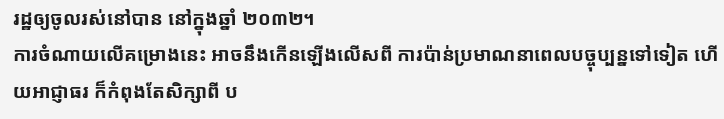រដ្ឋឲ្យចូលរស់នៅបាន នៅក្នុងឆ្នាំ ២០៣២។
ការចំណាយលើគម្រោងនេះ អាចនឹងកើនឡើងលើសពី ការប៉ាន់ប្រមាណនាពេលបច្ចុប្បន្នទៅទៀត ហើយអាជ្ញាធរ ក៏កំពុងតែសិក្សាពី ប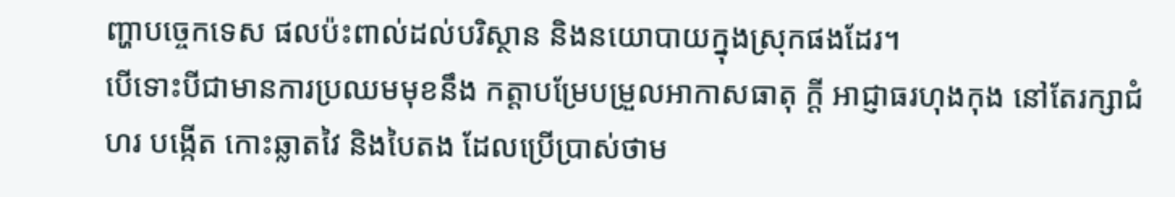ញ្ហាបច្ចេកទេស ផលប៉ះពាល់ដល់បរិស្ថាន និងនយោបាយក្នុងស្រុកផងដែរ។
បើទោះបីជាមានការប្រឈមមុខនឹង កត្តាបម្រែបម្រួលអាកាសធាតុ ក្តី អាជ្ញាធរហុងកុង នៅតែរក្សាជំហរ បង្កើត កោះឆ្លាតវៃ និងបៃតង ដែលប្រើប្រាស់ថាម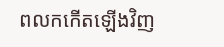ពលកកើតឡើងវិញ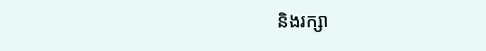និងរក្សា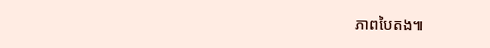ភាពបៃតង៕